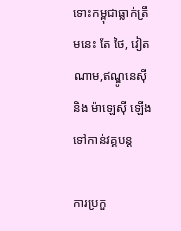ទោះកម្ពុជាធ្លាក់ត្រឹមនេះ តែ ថៃ, វៀតណាម,ឥណ្ឌូនេស៊ី និង ម៉ាឡេស៊ី ឡើងទៅកាន់វគ្គបន្ត

ការប្រកួ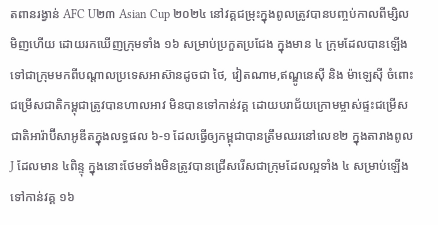តពានរង្វាន់ AFC U២៣ Asian Cup ២០២៤ នៅវគ្គជម្រុះក្នុងពូលត្រូវបានបញ្ចប់កាលពីម្សិលមិញហើយ ដោយរកឃើញក្រុមទាំង ១៦ សម្រាប់ប្រកួតប្រជែង ក្នុងមាន ៤ ក្រុមដែលបានឡើងទៅជាក្រុមមកពីបណ្ដាលប្រទេសអាស៊ានដូចជា ថៃ, វៀតណាម,ឥណ្ឌូនេស៊ី និង ម៉ាឡេស៊ី ចំពោះជម្រើសជាតិកម្ពុជាត្រូវបានហាលអាវ មិនបានទៅកាន់វគ្គ ដោយបរាជ័យក្រោមម្ចាស់ផ្ទះជម្រើសជាតិអារ៉ាប៊ីសាអូឌីតក្នុងលទ្ធផល ៦-១ ដែលធ្វើឲ្យកម្ពុជាបានត្រឹមឈរនៅលេខ២ ក្នុងតារាងពូល J ដែលមាន ៤ពិន្ទុ ក្នុងនោះថែមទាំងមិនត្រូវបានជ្រើសរើសជាក្រុមដែលល្អទាំង ៤ សម្រាប់ឡើងទៅកាន់វគ្គ ១៦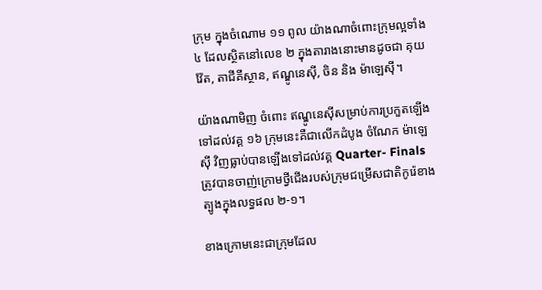ក្រុម ក្នុងចំណោម ១១ ពូល យ៉ាងណាចំពោះក្រុមល្អទាំង ៤ ដែលស្ថិតនៅលេខ ២ ក្នុងតារាងនោះមានដូចជា គុយវ៉ែត, តាជីគីស្ថាន, ឥណ្ឌូនេស៊ី, ចិន និង ម៉ាឡេស៊ី។

យ៉ាងណាមិញ ចំពោះ ឥណ្ឌូនេស៊ីសម្រាប់ការប្រកួតឡើងទៅដល់វគ្គ ១៦ ក្រុមនេះគឺជាលើកដំបូង ចំណែក ម៉ាឡេស៊ី វិញធ្លាប់បានឡើងទៅដល់វគ្គ Quarter- Finals ត្រូវបានចាញ់ក្រោមថ្វីជើងរបស់ក្រុមជម្រើសជាតិកូរ៉េខាងត្បូងក្នុងលទ្ធផល ២-១។

ខាងក្រោមនេះជាក្រុមដែល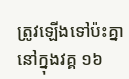ត្រូវឡើងទៅប៉ះគ្នានៅក្នុងវគ្គ ១៦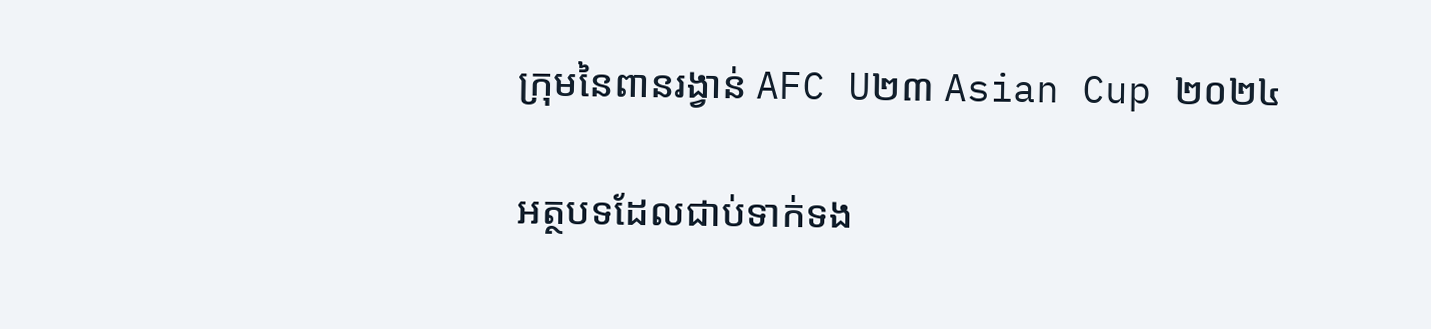ក្រុមនៃពានរង្វាន់ AFC U២៣ Asian Cup ២០២៤

អត្ថបទដែលជាប់ទាក់ទង